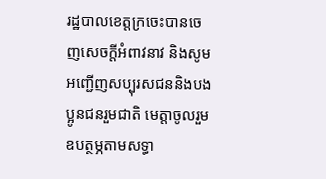រដ្ឋបាលខេត្តក្រចេះបានចេញសេចក្តីអំពាវនាវ និងសូមអញ្ជើញសប្បុរសជននិងបងប្អូនជនរួមជាតិ មេត្តាចូលរួមឧបត្ថម្ភតាមសទ្ធា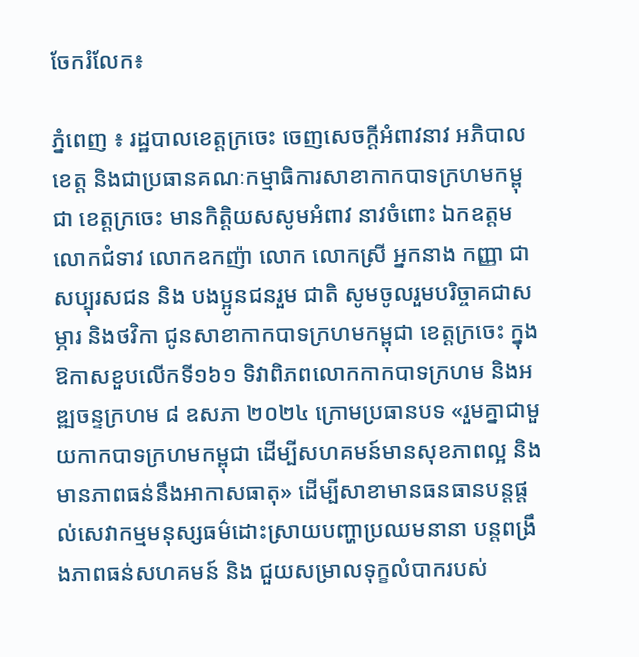ចែករំលែក៖

ភ្នំពេញ ៖ រដ្ឋបាលខេត្តក្រចេះ ចេញសេចក្តីអំពាវនាវ អភិបាលខេត្ត និងជាប្រធានគណៈកម្មាធិការសាខាកាកបាទក្រហមកម្ពុជា ខេត្តក្រចេះ មានកិត្តិយសសូមអំពាវ នាវចំពោះ ឯកឧត្តម លោកជំទាវ លោកឧកញ៉ា លោក លោកស្រី អ្នកនាង កញ្ញា ជាសប្បុរសជន និង បងប្អូនជនរួម ជាតិ សូមចូលរួមបរិច្ចាគជាសម្ភារ និងថវិកា ជូនសាខាកាកបាទក្រហមកម្ពុជា ខេត្តក្រចេះ ក្នុងឱកាសខួបលើកទី១៦១ ទិវាពិភពលោកកាកបាទក្រហម និងអឌ្ឍចន្ទក្រហម ៨ ឧសភា ២០២៤ ក្រោមប្រធានបទ «រួមគ្នាជាមួយកាកបាទក្រហមកម្ពុជា ដើម្បីសហគមន៍មានសុខភាពល្អ និងមានភាពធន់នឹងអាកាសធាតុ» ដើម្បីសាខាមានធនធានបន្តផ្តល់សេវាកម្មមនុស្សធម៌ដោះស្រាយបញ្ហាប្រឈមនានា បន្តពង្រឹងភាពធន់សហគមន៍ និង ជួយសម្រាលទុក្ខលំបាករបស់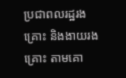ប្រជាពលរដ្ឋរងគ្រោះ និងងាយរងគ្រោះ តាមគោ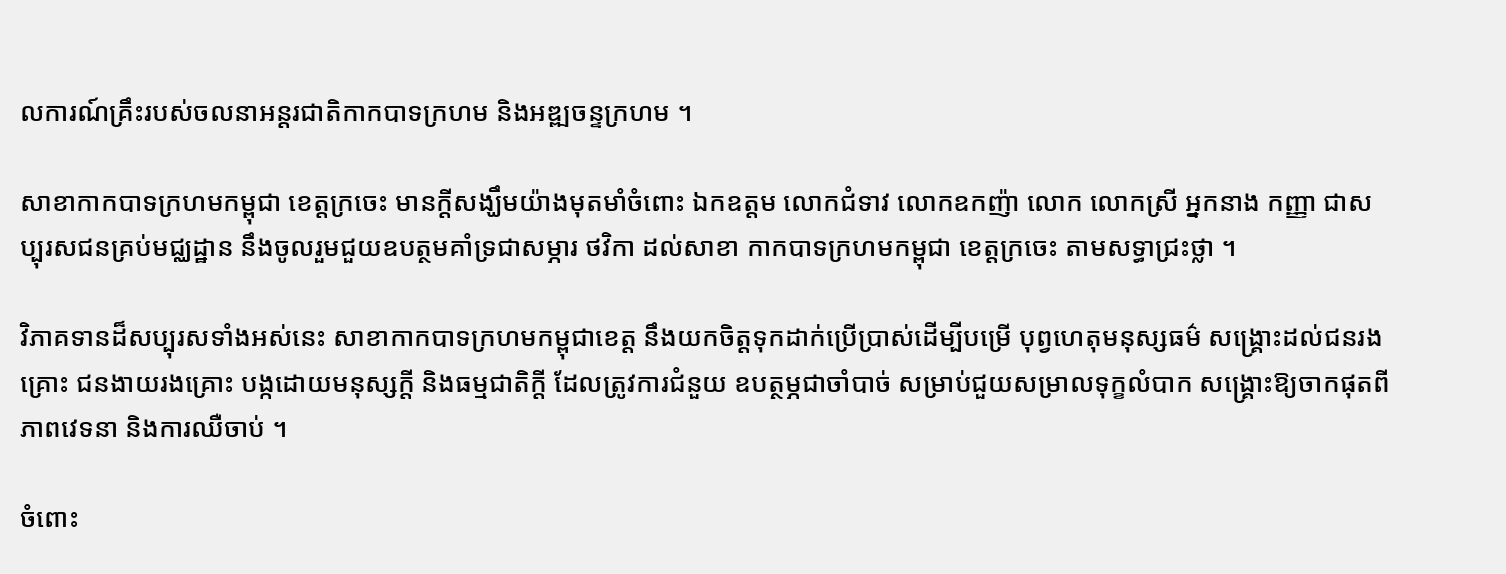លការណ៍គ្រឹះរបស់ចលនាអន្តរជាតិកាកបាទក្រហម និងអឌ្ឍចន្ទក្រហម ។

សាខាកាកបាទក្រហមកម្ពុជា ខេត្តក្រចេះ មានក្តីសង្ឃឹមយ៉ាងមុតមាំចំពោះ ឯកឧត្តម លោកជំទាវ លោកឧកញ៉ា លោក លោកស្រី អ្នកនាង កញ្ញា ជាសប្បុរសជនគ្រប់មជ្ឈដ្ឋាន នឹងចូលរួមជួយឧបត្ថមគាំទ្រជាសម្ភារ ថវិកា ដល់សាខា កាកបាទក្រហមកម្ពុជា ខេត្តក្រចេះ តាមសទ្ធាជ្រះថ្លា ។

វិភាគទានដ៏សប្បុរសទាំងអស់នេះ សាខាកាកបាទក្រហមកម្ពុជាខេត្ត នឹងយកចិត្តទុកដាក់ប្រើប្រាស់ដើម្បីបម្រើ បុព្វហេតុមនុស្សធម៌ សង្គ្រោះដល់ជនរងគ្រោះ ជនងាយរងគ្រោះ បង្កដោយមនុស្សក្តី និងធម្មជាតិក្តី ដែលត្រូវការជំនួយ ឧបត្ថម្ភជាចាំបាច់ សម្រាប់ជួយសម្រាលទុក្ខលំបាក សង្គ្រោះឱ្យចាកផុតពីភាពវេទនា និងការឈឺចាប់ ។

ចំពោះ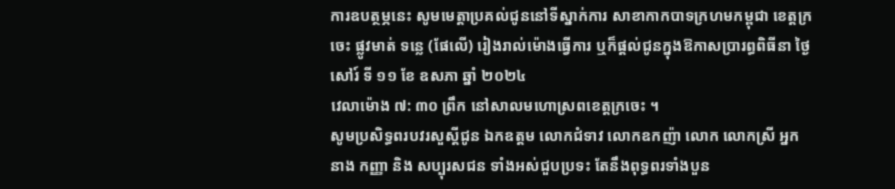ការឧបត្ថម្ភនេះ សូមមេត្តាប្រគល់ជូននៅទីស្នាក់ការ សាខាកាកបាទក្រហមកម្ពុជា ខេត្តក្រចេះ ផ្លូវមាត់ ទន្លេ (ផែលើ) រៀងរាល់ម៉ោងធ្វើការ ឬក៏ផ្តល់ជូនក្នុងឱកាសប្រារព្ធពិធីនា ថ្ងៃសៅរ៍ ទី ១១ ខែ ឧសភា ឆ្នាំ ២០២៤
វេលាម៉ោង ៧: ៣០ ព្រឹក នៅសាលមហោស្រពខេត្តក្រចេះ ។
សូមប្រសិទ្ធពរបវរសួស្ដីជូន ឯកឧត្តម លោកជំទាវ លោកឧកញ៉ា លោក លោកស្រី អ្នកនាង កញ្ញា និង សប្បុរសជន ទាំងអស់ជួបប្រទះ តែនឹងពុទ្ធពរទាំងបួន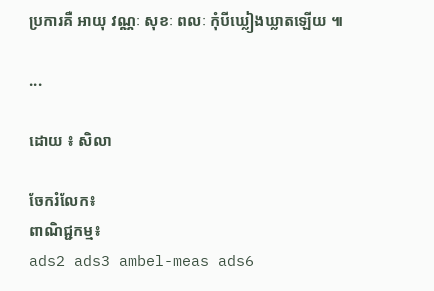ប្រការគឺ អាយុ វណ្ណៈ សុខៈ ពលៈ កុំបីឃ្លៀងឃ្លាតឡើយ ៕

...

ដោយ ៖ សិលា

ចែករំលែក៖
ពាណិជ្ជកម្ម៖
ads2 ads3 ambel-meas ads6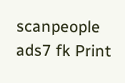scanpeople ads7 fk Print